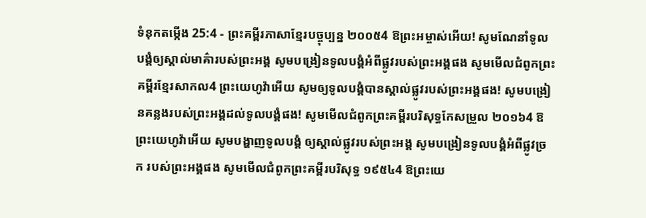ទំនុកតម្កើង 25:4 - ព្រះគម្ពីរភាសាខ្មែរបច្ចុប្បន្ន ២០០៥4 ឱព្រះអម្ចាស់អើយ! សូមណែនាំទូលបង្គំឲ្យស្គាល់មាគ៌ារបស់ព្រះអង្គ សូមបង្រៀនទូលបង្គំអំពីផ្លូវរបស់ព្រះអង្គផង សូមមើលជំពូកព្រះគម្ពីរខ្មែរសាកល4 ព្រះយេហូវ៉ាអើយ សូមឲ្យទូលបង្គំបានស្គាល់ផ្លូវរបស់ព្រះអង្គផង! សូមបង្រៀនគន្លងរបស់ព្រះអង្គដល់ទូលបង្គំផង! សូមមើលជំពូកព្រះគម្ពីរបរិសុទ្ធកែសម្រួល ២០១៦4 ឱព្រះយេហូវ៉ាអើយ សូមបង្ហាញទូលបង្គំ ឲ្យស្គាល់ផ្លូវរបស់ព្រះអង្គ សូមបង្រៀនទូលបង្គំអំពីផ្លូវច្រក របស់ព្រះអង្គផង សូមមើលជំពូកព្រះគម្ពីរបរិសុទ្ធ ១៩៥៤4 ឱព្រះយេ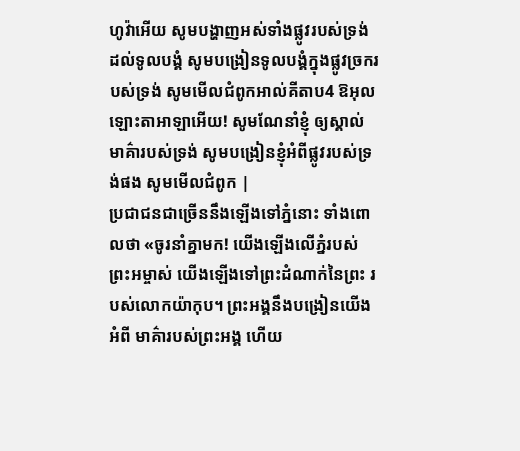ហូវ៉ាអើយ សូមបង្ហាញអស់ទាំងផ្លូវរបស់ទ្រង់ ដល់ទូលបង្គំ សូមបង្រៀនទូលបង្គំក្នុងផ្លូវច្រករបស់ទ្រង់ សូមមើលជំពូកអាល់គីតាប4 ឱអុលឡោះតាអាឡាអើយ! សូមណែនាំខ្ញុំ ឲ្យស្គាល់មាគ៌ារបស់ទ្រង់ សូមបង្រៀនខ្ញុំអំពីផ្លូវរបស់ទ្រង់ផង សូមមើលជំពូក |
ប្រជាជនជាច្រើននឹងឡើងទៅភ្នំនោះ ទាំងពោលថា «ចូរនាំគ្នាមក! យើងឡើងលើភ្នំរបស់ព្រះអម្ចាស់ យើងឡើងទៅព្រះដំណាក់នៃព្រះ របស់លោកយ៉ាកុប។ ព្រះអង្គនឹងបង្រៀនយើងអំពី មាគ៌ារបស់ព្រះអង្គ ហើយ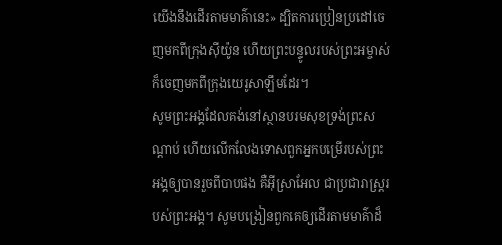យើងនឹងដើរតាមមាគ៌ានេះ» ដ្បិតការប្រៀនប្រដៅចេញមកពីក្រុងស៊ីយ៉ូន ហើយព្រះបន្ទូលរបស់ព្រះអម្ចាស់ ក៏ចេញមកពីក្រុងយេរូសាឡឹមដែរ។
សូមព្រះអង្គដែលគង់នៅស្ថានបរមសុខទ្រង់ព្រះសណ្ដាប់ ហើយលើកលែងទោសពួកអ្នកបម្រើរបស់ព្រះអង្គឲ្យបានរួចពីបាបផង គឺអ៊ីស្រាអែល ជាប្រជារាស្ត្ររបស់ព្រះអង្គ។ សូមបង្រៀនពួកគេឲ្យដើរតាមមាគ៌ាដ៏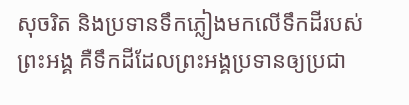សុចរិត និងប្រទានទឹកភ្លៀងមកលើទឹកដីរបស់ព្រះអង្គ គឺទឹកដីដែលព្រះអង្គប្រទានឲ្យប្រជា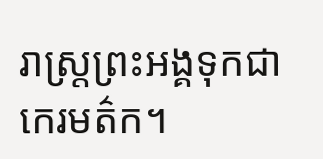រាស្ត្រព្រះអង្គទុកជាកេរមត៌ក។